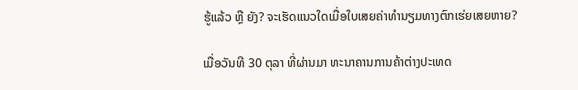ຮູ້ແລ້ວ ຫຼື ຍັງ? ຈະເຮັດແນວໃດເມື່ອໃບເສຍຄ່າທຳນຽມທາງຕົກເຮ່ຍເສຍຫາຍ?

ເມື່ອວັນທີ 30 ຕຸລາ ທີ່ຜ່ານມາ ທະນາຄານການຄ້າຕ່າງປະເທດ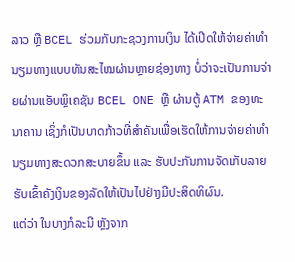ລາວ ຫຼື BCEL ຮ່ວມກັບກະຊວງການເງິນ ໄດ້ເປີດໃຫ້ຈ່າຍຄ່າທຳນຽມທາງແບບທັນສະໄໝຜ່ານຫຼາຍຊ່ອງທາງ ບໍ່ວ່າຈະເປັນການຈ່າຍຜ່ານແອັບພຼິເຄຊັນ BCEL ONE ຫຼື ຜ່ານຕູ້ ATM ຂອງທະນາຄານ ເຊິ່ງກໍເປັນບາດກ້າວທີ່ສຳຄັນເພື່ອເຮັດໃຫ້ການຈ່າຍຄ່າທຳນຽມທາງສະດວກສະບາຍຂຶ້ນ ແລະ ຮັບປະກັນການຈັດເກັບລາຍຮັບເຂົ້າຄັງເງິນຂອງລັດໃຫ້ເປັນໄປຢ່າງມີປະສິດທິຜົນ.
ແຕ່ວ່າ ໃນບາງກໍລະນີ ຫຼັງຈາກ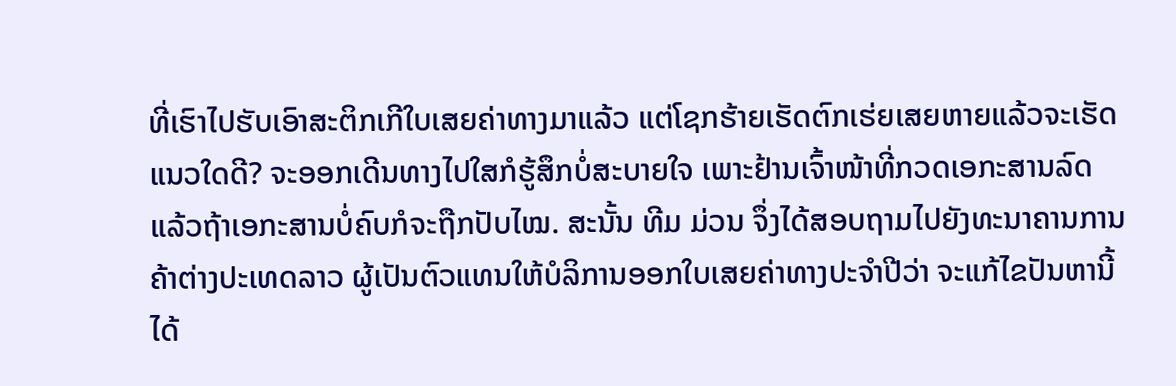ທີ່ເຮົາໄປຮັບເອົາສະຕິກເກີໃບເສຍຄ່າທາງມາແລ້ວ ແຕ່ໂຊກຮ້າຍເຮັດຕົກເຮ່ຍເສຍຫາຍແລ້ວຈະເຮັດແນວໃດດີ? ຈະອອກເດີນທາງໄປໃສກໍຮູ້ສຶກບໍ່ສະບາຍໃຈ ເພາະຢ້ານເຈົ້າໜ້າທີ່ກວດເອກະສານລົດ ແລ້ວຖ້າເອກະສານບໍ່ຄົບກໍຈະຖືກປັບໄໝ. ສະນັ້ນ ທີມ ມ່ວນ ຈຶ່ງໄດ້ສອບຖາມໄປຍັງທະນາຄານການຄ້າຕ່າງປະເທດລາວ ຜູ້ເປັນຕົວແທນໃຫ້ບໍລິການອອກໃບເສຍຄ່າທາງປະຈຳປີວ່າ ຈະແກ້ໄຂປັນຫານີ້ໄດ້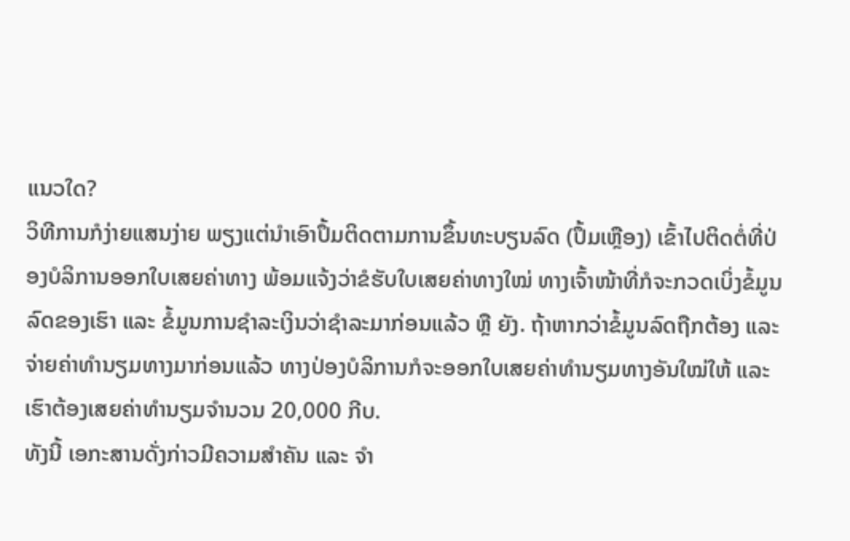ແນວໃດ?
ວິທີການກໍງ່າຍແສນງ່າຍ ພຽງແຕ່ນຳເອົາປຶ້ມຕິດຕາມການຂຶ້ນທະບຽນລົດ (ປຶ້ມເຫຼືອງ) ເຂົ້າໄປຕິດຕໍ່ທີ່ປ່ອງບໍລິການອອກໃບເສຍຄ່າທາງ ພ້ອມແຈ້ງວ່າຂໍຮັບໃບເສຍຄ່າທາງໃໝ່ ທາງເຈົ້າໜ້າທີ່ກໍຈະກວດເບິ່ງຂໍ້ມູນລົດຂອງເຮົາ ແລະ ຂໍ້ມູນການຊຳລະເງິນວ່າຊຳລະມາກ່ອນແລ້ວ ຫຼື ຍັງ. ຖ້າຫາກວ່າຂໍ້ມູນລົດຖືກຕ້ອງ ແລະ ຈ່າຍຄ່າທຳນຽມທາງມາກ່ອນແລ້ວ ທາງປ່ອງບໍລິການກໍຈະອອກໃບເສຍຄ່າທຳນຽມທາງອັນໃໝ່ໃຫ້ ແລະ ເຮົາຕ້ອງເສຍຄ່າທຳນຽມຈຳນວນ 20,000 ກີບ.
ທັງນີ້ ເອກະສານດັ່ງກ່າວມີຄວາມສຳຄັນ ແລະ ຈຳ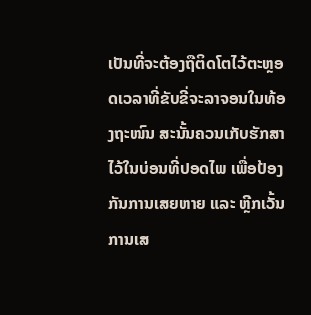ເປັນທີ່ຈະຕ້ອງຖືຕິດໂຕໄວ້ຕະຫຼອດເວລາທີ່ຂັບຂີ່ຈະລາຈອນໃນທ້ອງຖະໜົນ ສະນັ້ນຄວນເກັບຮັກສາໄວ້ໃນບ່ອນທີ່ປອດໄພ ເພື່ອປ້ອງກັນການເສຍຫາຍ ແລະ ຫຼີກເວັ້ນການເສ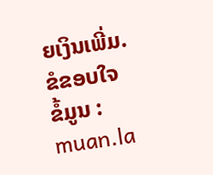ຍເງິນເພີ່ມ.
ຂໍຂອບໃຈ
ຂໍ້ມູນ : muan.la